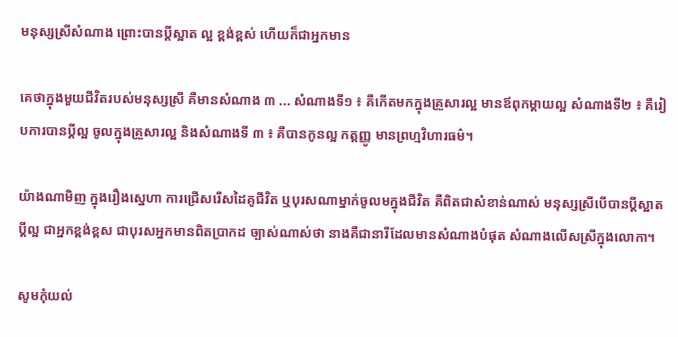មនុស្សស្រីសំណាង ព្រោះបានប្ដីស្អាត ល្អ ខ្ពង់ខ្ពស់ ហើយក៏ជាអ្នកមាន

គេថាក្នុងមួយជីវិតរបស់មនុស្សស្រី គឺមានសំណាង ៣ ... សំណាងទី១ ៖ គឺកើតមកក្នុងគ្រួសារល្អ មានឪពុកម្ដាយល្អ សំណាងទី២ ៖ គឺរៀបការបានប្ដីល្អ ចូលក្នុងគ្រួសារល្អ និងសំណាងទី ៣ ៖ គឺបានកូនល្អ កត្តញ្ញូ មានព្រហ្មវិហារធម៌។

យ៉ាងណាមិញ ក្នុងរឿងស្នេហា ការជ្រើសរើសដៃគូជីវិត ឬបុរសណាម្នាក់ចូលមក្នុងជីវិត គឺពិតជាសំខាន់ណាស់ មនុស្សស្រីបើបានប្ដីស្អាត ប្ដីល្អ ជាអ្នកខ្ពង់ខ្ពស ជាបុរសអ្នកមានពិតប្រាកដ ច្បាស់ណាស់ថា នាងគឺជានារីដែលមានសំណាងបំផុត សំណាងលើសស្រីក្នុងលោកា។

សូមកុំយល់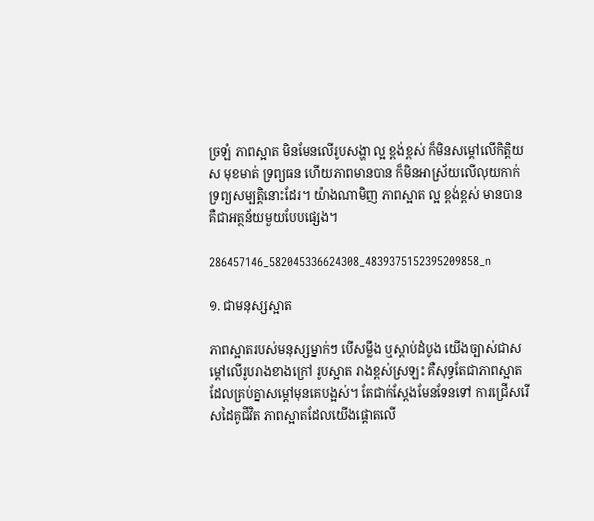ច្រឡំ ភាពស្អាត មិនមែនលើរូបសង្ហា ល្អ ខ្ពង់ខ្ពស់ ក៏មិនសម្ដៅលើកិត្តិយស មុខមាត់ ទ្រព្យធន ហើយភាពមានបាន ក៏មិនអាស្រ័យលើលុយកាក់ ទ្រព្យសម្បត្តិនោះដែរ។ យ៉ាងណាមិញ ភាពស្អាត ល្អ ខ្ពង់ខ្ពស់ មានបាន គឺជាអត្ថន័យមួយបែបផ្សេង។

286457146_582045336624308_4839375152395209858_n

១. ជាមនុស្សស្អាត

ភាពស្អាតរបស់មនុស្សម្នាក់ៗ បើសម្លឹង ឬស្ដាប់ដំបូង យើងច្បាស់ជាសម្ដៅលើរូបរាងខាងក្រៅ រូបស្អាត រាងខ្ពស់ស្រឡះ គឺសុទ្ធតែជាភាពស្អាត ដែលគ្រប់គ្នាសម្ដៅមុនគេបង្អស់។ តែជាក់ស្ដែងមែនទែនទៅ ការជ្រើសរើសដៃគូជីវិត ភាពស្អាតដែលយើងផ្តោតលើ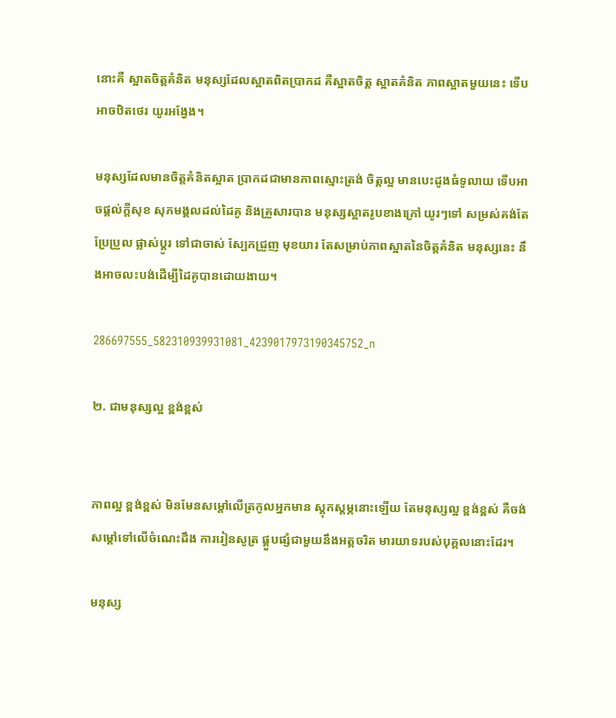នោះគឺ ស្អាតចិត្តគំនិត មនុស្សដែលស្អាតពិតប្រាកដ គឺស្អាតចិត្ត ស្អាតគំនិត ភាពស្អាតមួយនេះ ទើបអាចឋិតថេរ យូរអង្វែង។

មនុស្សដែលមានចិត្តគំនិតស្អាត ប្រាកដជាមានភាពស្មោះត្រង់ ចិត្តល្អ មានបេះដូងធំទូលាយ ទើបអាចផ្ដល់ក្ដីសុខ សុភមង្គលដល់ដៃគូ និងគ្រួសារបាន មនុស្សស្អាតរូបខាងក្រៅ យូរៗទៅ សម្រស់គង់តែប្រែប្រួល ផ្លាស់ប្ដូរ ទៅជាចាស់ ស្បែកជ្រួញ មុខយារ តែសម្រាប់ភាពស្អាតនៃចិត្តគំនិត មនុស្សនេះ នឹងអាចលះបង់ដើម្បីដៃគូបានដោយងាយ។

286697555_582310939931081_4239017973190345752_n

២. ជាមនុស្សល្អ ខ្ពង់ខ្ពស់


ភាពល្អ ខ្ពង់ខ្ពស់ មិនមែនសម្ដៅលើត្រកូលអ្នកមាន ស្ដុកស្ដម្ភនោះឡើយ តែមនុស្សល្អ ខ្ពង់ខ្ពស់ គឺចង់សម្ដៅទៅលើចំណេះដឹង ការរៀនសូត្រ ផ្គួបផ្សំជាមួយនឹងអត្តចរិត មារយាទរបស់បុគ្គលនោះដែរ។

មនុស្ស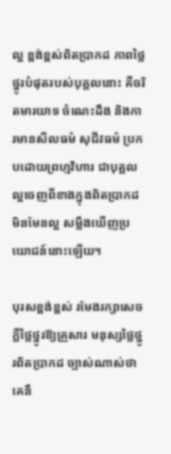ល្អ ខ្ពង់ខ្ពស់ពិតប្រាកដ ភាពថ្លៃថ្នូរបំផុតរបស់បុគ្គលនោះ គឺចរិតមារយាទ ចំណេះដឹង និងការមានសីលធម៌ សុជីវធម៌ ប្រកបដោយព្រហ្មវិហារ ជាបុគ្គលល្អចេញពីខាងក្នុងពិតប្រាកដ មិនមែនល្អ សម្លឹងឃើញប្រយោជន៍នោះឡើយ។

បុរសខ្ពង់ខ្ពស់ រមែងរក្សាសេចក្ដីថ្លៃថ្នូរឱ្យគ្រួសារ មនុស្សថ្លៃថ្នូរពិតប្រាកដ ច្បាស់ណាស់ថា គេនឹ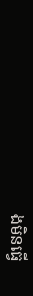ងមិនធ្វើ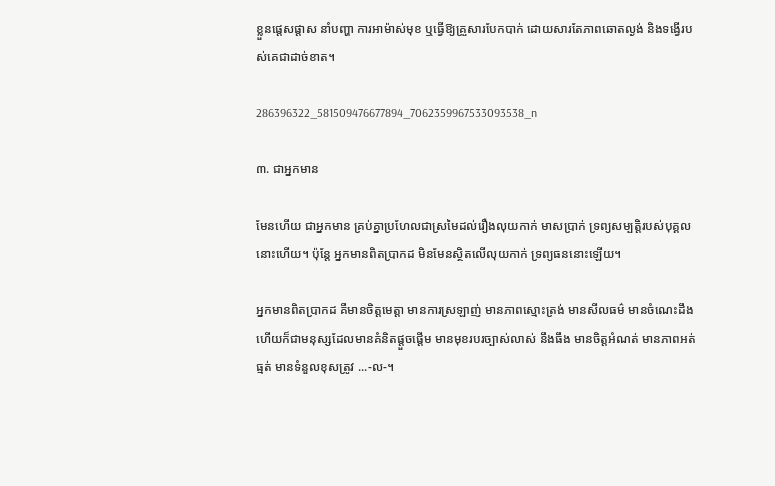ខ្លួនផ្ដេសផ្ដាស នាំបញ្ហា ការអាម៉ាស់មុខ ឬធ្វើឱ្យគ្រួសារបែកបាក់ ដោយសារតែភាពឆោតល្ងង់ និងទង្វើរបស់គេជាដាច់ខាត។

286396322_581509476677894_7062359967533093538_n

៣. ជាអ្នកមាន

មែនហើយ ជាអ្នកមាន គ្រប់គ្នាប្រហែលជាស្រមៃដល់រឿងលុយកាក់ មាសប្រាក់ ទ្រព្យសម្បត្តិរបស់បុគ្គលនោះហើយ។ ប៉ុន្តែ អ្នកមានពិតប្រាកដ មិនមែនស្ថិតលើលុយកាក់ ទ្រព្យធននោះឡើយ។

អ្នកមានពិតប្រាកដ គឺមានចិត្តមេត្តា មានការស្រឡាញ់ មានភាពស្មោះត្រង់ មានសីលធម៌ មានចំណេះដឹង ហើយក៏ជាមនុស្សដែលមានគំនិតផ្ដួចផ្ដើម មានមុខរបរច្បាស់លាស់ នឹងធឹង មានចិត្តអំណត់ មានភាពអត់ធ្មត់ មានទំនួលខុសត្រូវ ...-ល-។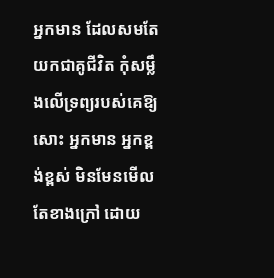អ្នកមាន ដែលសមតែយកជាគូជីវិត កុំសម្លឹងលើទ្រព្យរបស់គេឱ្យសោះ អ្នកមាន អ្នកខ្ពង់ខ្ពស់ មិនមែនមើលតែខាងក្រៅ ដោយ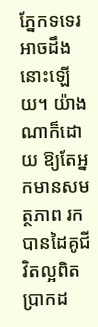ភ្នែកទទេរអាចដឹងនោះឡើយ។ យ៉ាងណាក៏ដោយ ឱ្យតែអ្នកមានសមត្ថភាព រកបានដៃគូជីវិតល្អពិតប្រាកដ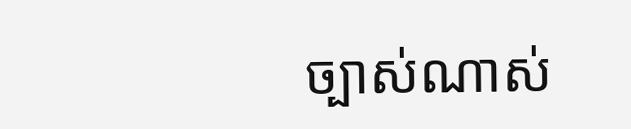ច្បាស់ណាស់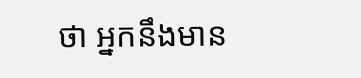ថា អ្នកនឹងមាន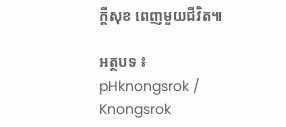ក្ដីសុខ ពេញមួយជីវិត៕

អត្ថបទ ៖ pHknongsrok / Knongsrok